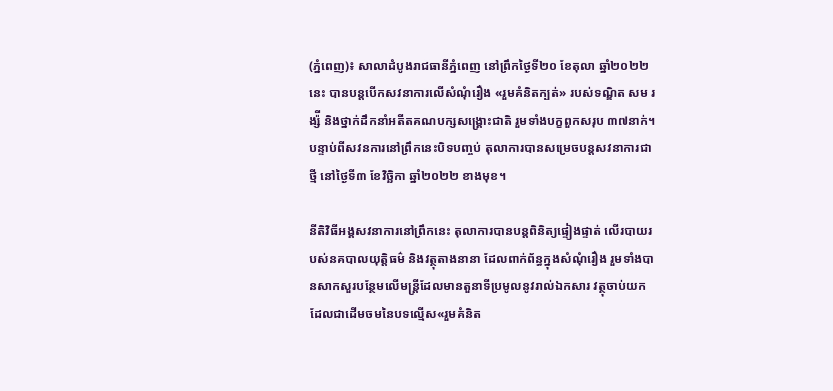(ភ្នំពេញ)៖ សាលាដំបូងរាជធានីភ្នំពេញ នៅព្រឹកថ្ងៃទី២០ ខែតុលា ឆ្នាំ២០២២នេះ បានបន្តបើកសវនាការលើសំណុំរឿង «រួមគំនិតក្បត់» របស់ទណ្ឌិត សម រង្ស៉ី និងថ្នាក់ដឹកនាំអតីតគណបក្សសង្រ្គោះជាតិ រួមទាំងបក្ខពួកសរុប ៣៧នាក់។ បន្ទាប់ពីសវនការនៅព្រឹកនេះបិទបញ្ចប់ តុលាការបានសម្រេចបន្តសវនាការជាថ្មី នៅថ្ងៃទី៣ ខែវិច្ឆិកា ឆ្នាំ២០២២ ខាងមុខ។

នីតិវិធីអង្គសវនាការនៅព្រឹកនេះ តុលាការបានបន្តពិនិត្យផ្ទៀងផ្ទាត់ លើរបាយរបស់នគបាលយុត្តិធម៌ និងវត្ថុតាងនានា ដែលពាក់ព័ន្ធក្នុងសំណុំរឿង រួមទាំងបានសាកសួរបន្ថែមលើមន្ត្រីដែលមានតួនាទីប្រមូលនូវរាល់ឯកសារ វត្ថុចាប់យក ដែលជាដើមចមនៃបទល្មើស«រួមគំនិត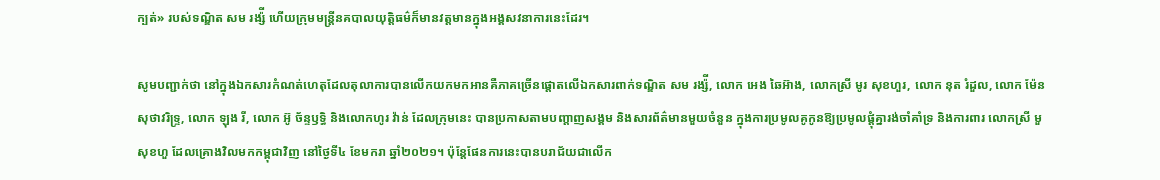ក្បត់» របស់ទណ្ឌិត សម រង្ស៉ី ហើយក្រុមមន្ត្រីនគបាលយុត្តិធម៌ក៏មានវត្តមានក្នុងអង្គសវនាការនេះដែរ។

សូមបញ្ជាក់ថា នៅក្នុងឯកសារកំណត់ហេតុដែលតុលាការបានលើកយកមកអានគឺភាគច្រើនផ្តោតលើឯកសារពាក់ទណ្ឌិត សម រង្ស៉ី, លោក អេង ឆៃអ៊ាង, លោកស្រី មូរ សុខហួរ, លោក នុត រំដួល, លោក ម៉ែន សុថាវរិទ្ទ្រ, លោក ឡុង រី, លោក អ៊ូ ច័ន្ទឫទ្ធិ និងលោកហូរ វ៉ាន់ ដែលក្រុមនេះ បានប្រកាសតាមបញ្តាញសង្គម និងសារព័ត៌មានមួយចំនួន ក្នុងការប្រមូលគូកូនឱ្យប្រមូលផ្តុំគ្នារង់ចាំគាំទ្រ និងការពារ លោកស្រី មួ សុខហួ ដែលគ្រោងវិលមកកម្ពុជាវិញ នៅថ្ងៃទី៤ ខែមករា ឆ្នាំ២០២១។ ប៉ុន្តែផែនការនេះបានបរាជ័យជាលើក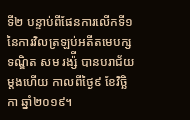ទី២ បន្ទាប់ពីផែនការលើកទី១ នៃការវិលត្រឡប់អតីតមេបក្សទណ្ឌិត សម រង្ស៉ី បានបរាជ័យម្តងហើយ កាលពីថ្ងៃ៩ ខែវិច្ឆិកា ឆ្នាំ២០១៩។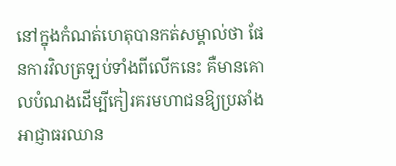នៅក្នុងកំណត់ហេតុបានកត់សម្គាល់ថា ផែនការវិលត្រឡប់ទាំងពីលើកនេះ គឺមានគោលបំណងដើម្បីកៀរគរមហាជនឱ្យប្រឆាំងអាជ្ញាធរឈាន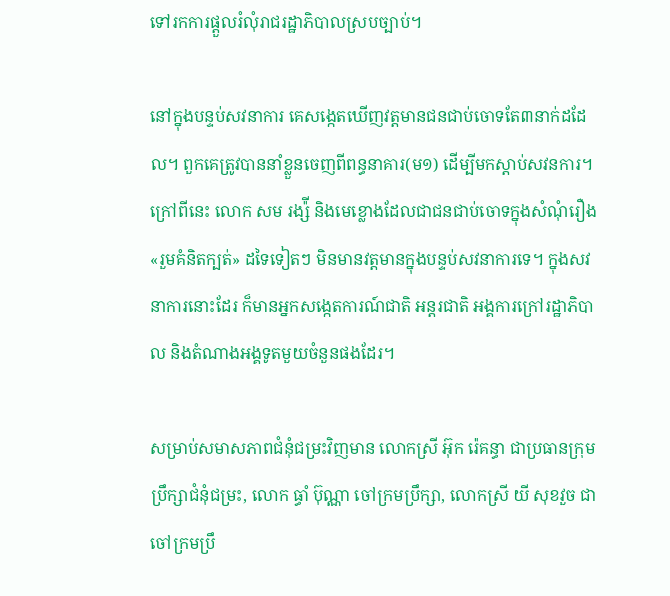ទៅរកការផ្តួលរំលុំរាជរដ្ឋាភិបាលស្របច្បាប់។

នៅក្នុងបន្ទប់សវនាការ គេសង្កេតឃើញវត្តមានជនជាប់ចោទតែ៣នាក់ដដែល។ ពួកគេត្រូវបាននាំខ្លួនចេញពីពន្ធនាគារ(ម១) ដើម្បីមកស្តាប់សវនការ។ ក្រៅពីនេះ លោក សម រង្ស៉ី និងមេខ្លោងដែលជាជនជាប់ចោទក្នុងសំណុំរឿង «រួមគំនិតក្បត់» ដទៃទៀតៗ មិនមានវត្តមានក្នុងបន្ទប់សវនាការទេ។ ក្នុងសវនាការនោះដែរ ក៏មានអ្នកសង្កេតការណ៍ជាតិ អន្តរជាតិ អង្គការក្រៅរដ្ឋាភិបាល និងតំណាងអង្គទូតមួយចំនួនផងដែរ។

សម្រាប់សមាសភាពជំនុំជម្រះវិញមាន លោកស្រី អ៊ុក រ៉េគន្ធា ជាប្រធានក្រុមប្រឹក្សាជំនុំជម្រះ, លោក ធ្ធាំ ប៊ុណ្ណា ចៅក្រមប្រឹក្សា, លោកស្រី យី សុខវួច ជាចៅក្រមប្រឹ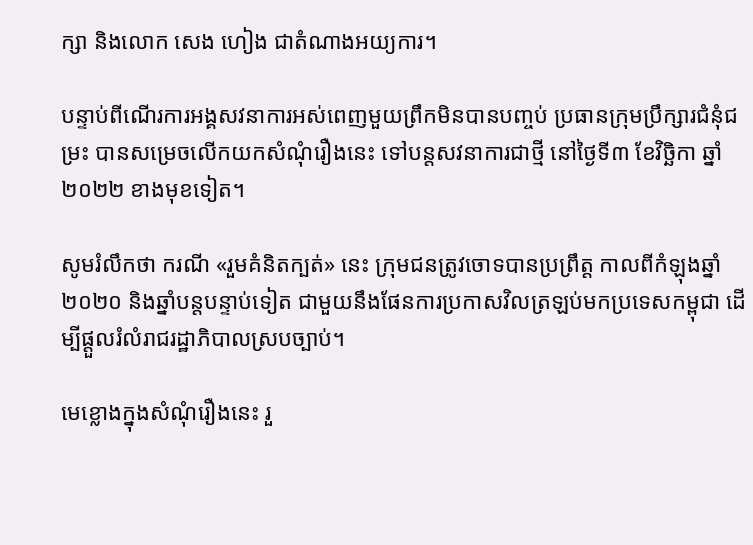ក្សា និងលោក សេង ហៀង ជាតំណាងអយ្យការ។

បន្ទាប់ពីណើរការអង្គសវនាការអស់ពេញមួយព្រឹកមិនបានបញ្ចប់ ប្រធានក្រុមប្រឹក្សារជំនុំជម្រះ បានសម្រេចលើកយកសំណុំរឿងនេះ ទៅបន្តសវនាការជាថ្មី នៅថ្ងៃទី៣ ខែវិច្ឆិកា ឆ្នាំ២០២២ ខាងមុខទៀត។

សូមរំលឹកថា ករណី «រួមគំនិតក្បត់» នេះ ក្រុមជនត្រូវចោទបានប្រព្រឹត្ត កាលពីកំឡុងឆ្នាំ២០២០ និងឆ្នាំបន្តបន្ទាប់ទៀត ជាមួយនឹងផែនការប្រកាសវិលត្រឡប់មកប្រទេសកម្ពុជា ដើម្បីផ្តួលរំលំរាជរដ្ឋាភិបាលស្របច្បាប់។

មេខ្លោងក្នុងសំណុំរឿងនេះ រួ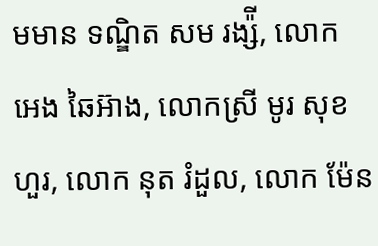មមាន ទណ្ឌិត សម រង្ស៉ី, លោក អេង ឆៃអ៊ាង, លោកស្រី មូរ សុខហួរ, លោក នុត រំដួល, លោក ម៉ែន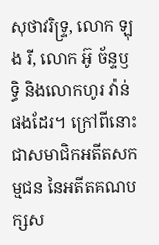សុថាវរិទ្ទ្រ, លោក ឡុង រី, លោក អ៊ូ ច័ន្ទឫទ្ធិ និងលោកហូរ វ៉ាន់ ផងដែរ។ ក្រៅពីនោះជាសមាជិកអតីតសកម្មជន នៃអតីតគណបក្សស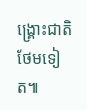ង្រ្គោះជាតិថែមទៀត៕